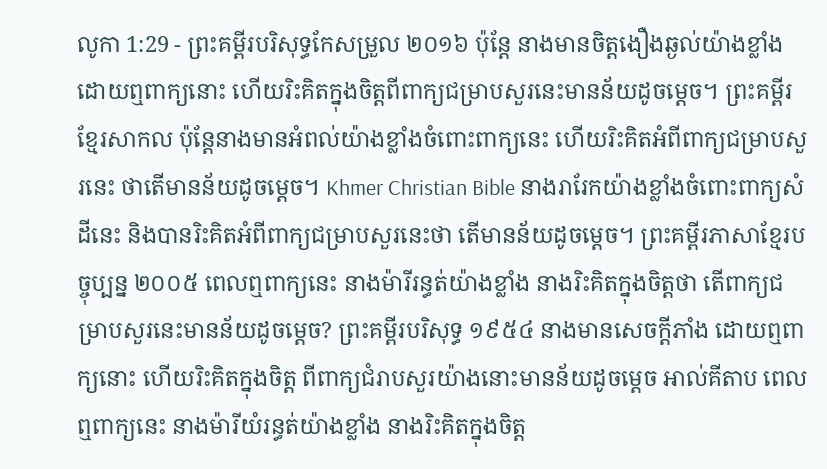លូកា 1:29 - ព្រះគម្ពីរបរិសុទ្ធកែសម្រួល ២០១៦ ប៉ុន្តែ នាងមានចិត្តងឿងឆ្ងល់យ៉ាងខ្លាំងដោយឮពាក្យនោះ ហើយរិះគិតក្នុងចិត្តពីពាក្យជម្រាបសួរនេះមានន័យដូចម្តេច។ ព្រះគម្ពីរខ្មែរសាកល ប៉ុន្តែនាងមានអំពល់យ៉ាងខ្លាំងចំពោះពាក្យនេះ ហើយរិះគិតអំពីពាក្យជម្រាបសួរនេះ ថាតើមានន័យដូចម្ដេច។ Khmer Christian Bible នាងរារែកយ៉ាងខ្លាំងចំពោះពាក្យសំដីនេះ និងបានរិះគិតអំពីពាក្យជម្រាបសួរនេះថា តើមានន័យដូចម្ដេច។ ព្រះគម្ពីរភាសាខ្មែរបច្ចុប្បន្ន ២០០៥ ពេលឮពាក្យនេះ នាងម៉ារីរន្ធត់យ៉ាងខ្លាំង នាងរិះគិតក្នុងចិត្តថា តើពាក្យជម្រាបសួរនេះមានន័យដូចម្ដេច? ព្រះគម្ពីរបរិសុទ្ធ ១៩៥៤ នាងមានសេចក្ដីភាំង ដោយឮពាក្យនោះ ហើយរិះគិតក្នុងចិត្ត ពីពាក្យជំរាបសួរយ៉ាងនោះមានន័យដូចម្តេច អាល់គីតាប ពេលឮពាក្យនេះ នាងម៉ារីយំរន្ធត់យ៉ាងខ្លាំង នាងរិះគិតក្នុងចិត្ដ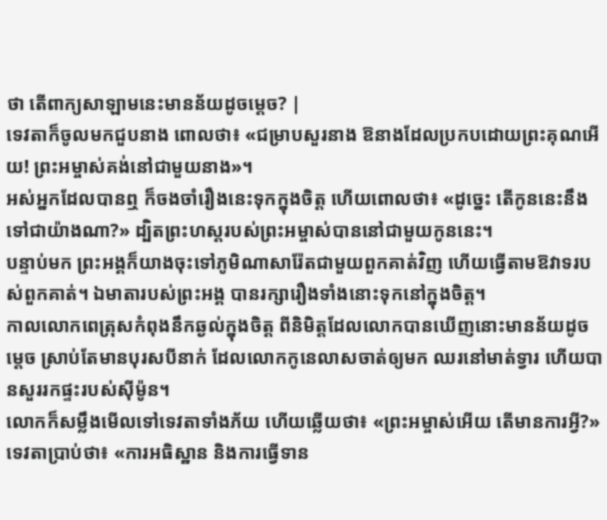ថា តើពាក្យសាឡាមនេះមានន័យដូចម្ដេច? |
ទេវតាក៏ចូលមកជួបនាង ពោលថា៖ «ជម្រាបសួរនាង ឱនាងដែលប្រកបដោយព្រះគុណអើយ! ព្រះអម្ចាស់គង់នៅជាមួយនាង»។
អស់អ្នកដែលបានឮ ក៏ចងចាំរឿងនេះទុកក្នុងចិត្ត ហើយពោលថា៖ «ដូច្នេះ តើកូននេះនឹងទៅជាយ៉ាងណា?» ដ្បិតព្រះហស្តរបស់ព្រះអម្ចាស់បាននៅជាមួយកូននេះ។
បន្ទាប់មក ព្រះអង្គក៏យាងចុះទៅភូមិណាសារ៉ែតជាមួយពួកគាត់វិញ ហើយធ្វើតាមឱវាទរបស់ពួកគាត់។ ឯមាតារបស់ព្រះអង្គ បានរក្សារឿងទាំងនោះទុកនៅក្នុងចិត្ត។
កាលលោកពេត្រុសកំពុងនឹកឆ្ងល់ក្នុងចិត្ត ពីនិមិត្តដែលលោកបានឃើញនោះមានន័យដូចម្ដេច ស្រាប់តែមានបុរសបីនាក់ ដែលលោកកូនេលាសចាត់ឲ្យមក ឈរនៅមាត់ទ្វារ ហើយបានសួររកផ្ទះរបស់ស៊ីម៉ូន។
លោកក៏សម្លឹងមើលទៅទេវតាទាំងភ័យ ហើយឆ្លើយថា៖ «ព្រះអម្ចាស់អើយ តើមានការអ្វី?» ទេវតាប្រាប់ថា៖ «ការអធិស្ឋាន និងការធ្វើទាន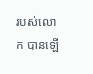របស់លោក បានឡើ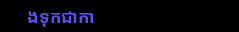ងទុកជាកា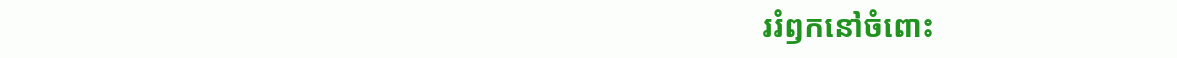ររំឭកនៅចំពោះ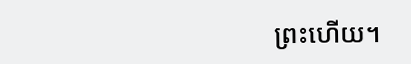ព្រះហើយ។